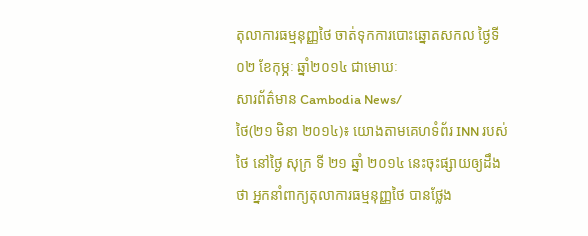តុលាការធម្មនុញ្ញថៃ ចាត់ទុកការបោះឆ្នោតសកល ថ្ងៃទី០២ ខែកុម្ភៈ ឆ្នាំ២០១៤ ជាមោឃៈ
សារព័ត៌មាន Cambodia News/
ថៃ(២១ មិនា ២០១៤)៖ យោងតាមគេហទំព័រ INN របស់ថៃ នៅថ្ងៃ សុក្រ ទី ២១ ឆ្នាំ ២០១៤ នេះចុះផ្សាយឲ្យដឹងថា អ្នកនាំពាក្យតុលាការធម្មនុញ្ញថៃ បានថ្លែង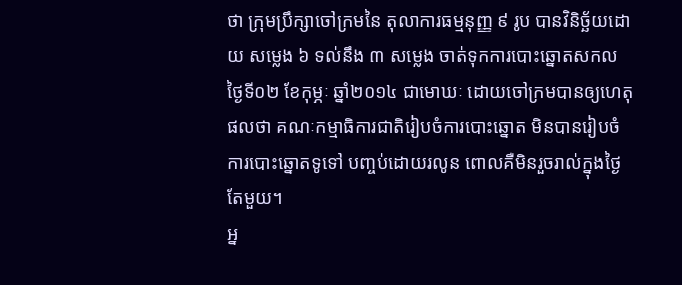ថា ក្រុមប្រឹក្សាចៅក្រមនៃ តុលាការធម្មនុញ្ញ ៩ រូប បានវិនិច្ឆ័យដោយ សម្លេង ៦ ទល់នឹង ៣ សម្លេង ចាត់ទុកការបោះឆ្នោតសកលថ្ងៃទី០២ ខែកុម្ភៈ ឆ្នាំ២០១៤ ជាមោឃៈ ដោយចៅក្រមបានឲ្យហេតុផលថា គណៈកម្មាធិការជាតិរៀបចំការបោះឆ្នោត មិនបានរៀបចំការបោះឆ្នោតទូទៅ បញ្ចប់ដោយរលូន ពោលគឺមិនរួចរាល់ក្នុងថ្ងៃតែមួយ។
អ្ន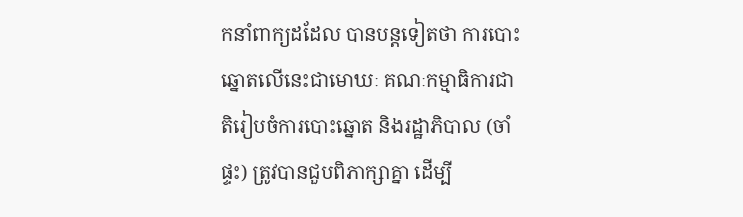កនាំពាក្យដដែល បានបន្តទៀតថា ការបោះឆ្នោតលើនេះជាមោឃៈ គណៈកម្មាធិការជាតិរៀបចំការបោះឆ្នោត និងរដ្ឋាភិបាល (ចាំផ្ទះ) ត្រូវបានជួបពិភាក្សាគ្នា ដើម្បី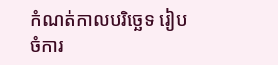កំណត់កាលបរិច្ឆេទ រៀបចំការ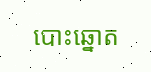បោះឆ្នោត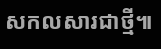សកលសារជាថ្មី៕